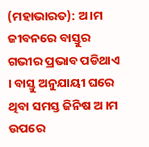(ମହାଭାରତ): ଅ।ମ ଜୀବନରେ ବାସ୍ତୁର ଗଭୀର ପ୍ରଭାବ ପଡିଥାଏ । ବାସ୍ତୁ ଅନୁଯାୟୀ ଘରେ ଥିବା ସମସ୍ତ ଜିନିଷ ଅ ।ମ ଉପରେ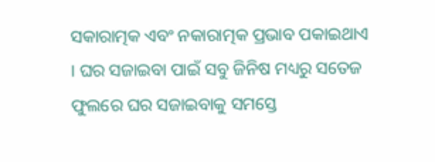ସକାରାତ୍ମକ ଏବଂ ନକାରାତ୍ମକ ପ୍ରଭାବ ପକାଇଥାଏ । ଘର ସଜାଇବା ପାଇଁ ସବୁ ଜିନିଷ ମଧ୍ୟରୁ ସତେଜ ଫୁଲରେ ଘର ସଜାଇବାକୁ ସମସ୍ତେ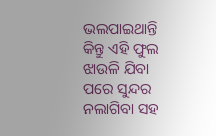ଭଲପାଇଥାନ୍ତି କିନ୍ତୁ ଏହି ଫୁଲ ଝାଉଳି ଯିବା ପରେ ସୁନ୍ଦର ନଲାଗିବା ସହ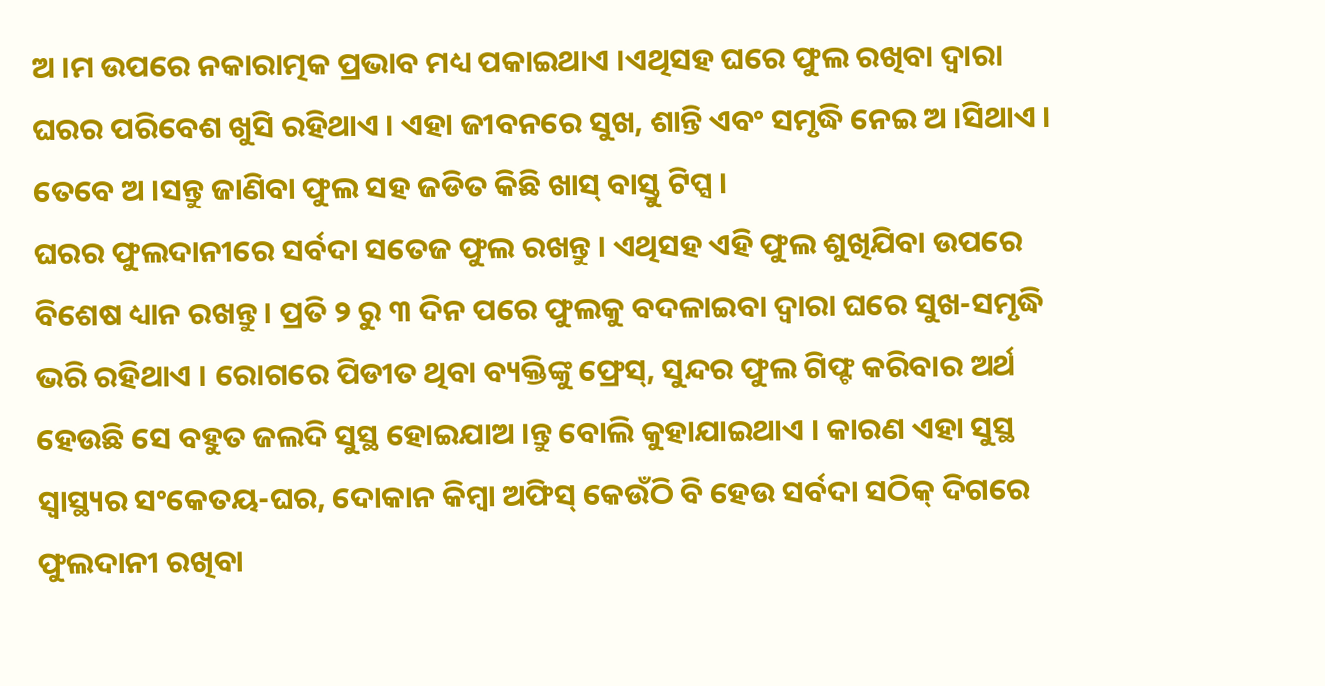ଅ ।ମ ଉପରେ ନକାରାତ୍ମକ ପ୍ରଭାବ ମଧ୍ୟ ପକାଇଥାଏ ।ଏଥିସହ ଘରେ ଫୁଲ ରଖିବା ଦ୍ୱାରା ଘରର ପରିବେଶ ଖୁସି ରହିଥାଏ । ଏହା ଜୀବନରେ ସୁଖ, ଶାନ୍ତି ଏବଂ ସମୃଦ୍ଧି ନେଇ ଅ ।ସିଥାଏ । ତେବେ ଅ ।ସନ୍ତୁ ଜାଣିବା ଫୁଲ ସହ ଜଡିତ କିଛି ଖାସ୍ ବାସ୍ତୁ ଟିପ୍ସ ।
ଘରର ଫୁଲଦାନୀରେ ସର୍ବଦା ସତେଜ ଫୁଲ ରଖନ୍ତୁ । ଏଥିସହ ଏହି ଫୁଲ ଶୁଖିଯିବା ଉପରେ ବିଶେଷ ଧ୍ୟାନ ରଖନ୍ତୁ । ପ୍ରତି ୨ ରୁ ୩ ଦିନ ପରେ ଫୁଲକୁ ବଦଳାଇବା ଦ୍ୱାରା ଘରେ ସୁଖ-ସମୃଦ୍ଧି ଭରି ରହିଥାଏ । ରୋଗରେ ପିଡୀତ ଥିବା ବ୍ୟକ୍ତିଙ୍କୁ ଫ୍ରେସ୍, ସୁନ୍ଦର ଫୁଲ ଗିଫ୍ଟ କରିବାର ଅର୍ଥ ହେଉଛି ସେ ବହୁତ ଜଲଦି ସୁସ୍ଥ ହୋଇଯାଅ ।ନ୍ତୁ ବୋଲି କୁହାଯାଇଥାଏ । କାରଣ ଏହା ସୁସ୍ଥ ସ୍ୱାସ୍ଥ୍ୟର ସଂକେତୟ-ଘର, ଦୋକାନ କିମ୍ବା ଅଫିସ୍ କେଉଁଠି ବି ହେଉ ସର୍ବଦା ସଠିକ୍ ଦିଗରେ ଫୁଲଦାନୀ ରଖିବା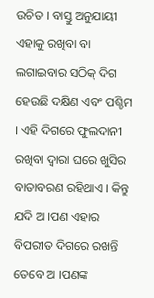ଉଚିତ । ବାସ୍ତୁ ଅନୁଯାୟୀ ଏହାକୁ ରଖିବା ବା ଲଗାଇବାର ସଠିକ୍ ଦିଗ ହେଉଛି ଦକ୍ଷିଣ ଏବଂ ପଶ୍ଚିମ । ଏହି ଦିଗରେ ଫୁଲଦାନୀ ରଖିବା ଦ୍ୱାରା ଘରେ ଖୁସିର ବାତାବରଣ ରହିଥାଏ । କିନ୍ତୁ ଯଦି ଅ ।ପଣ ଏହାର ବିପରୀତ ଦିଗରେ ରଖନ୍ତି ତେବେ ଅ ।ପଣଙ୍କ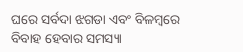ଘରେ ସର୍ବଦା ଝଗଡା ଏବଂ ବିଳମ୍ବରେ ବିବାହ ହେବାର ସମସ୍ୟା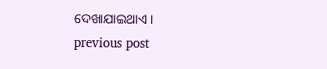ଦେଖାଯାଇଥାଏ ।
previous post